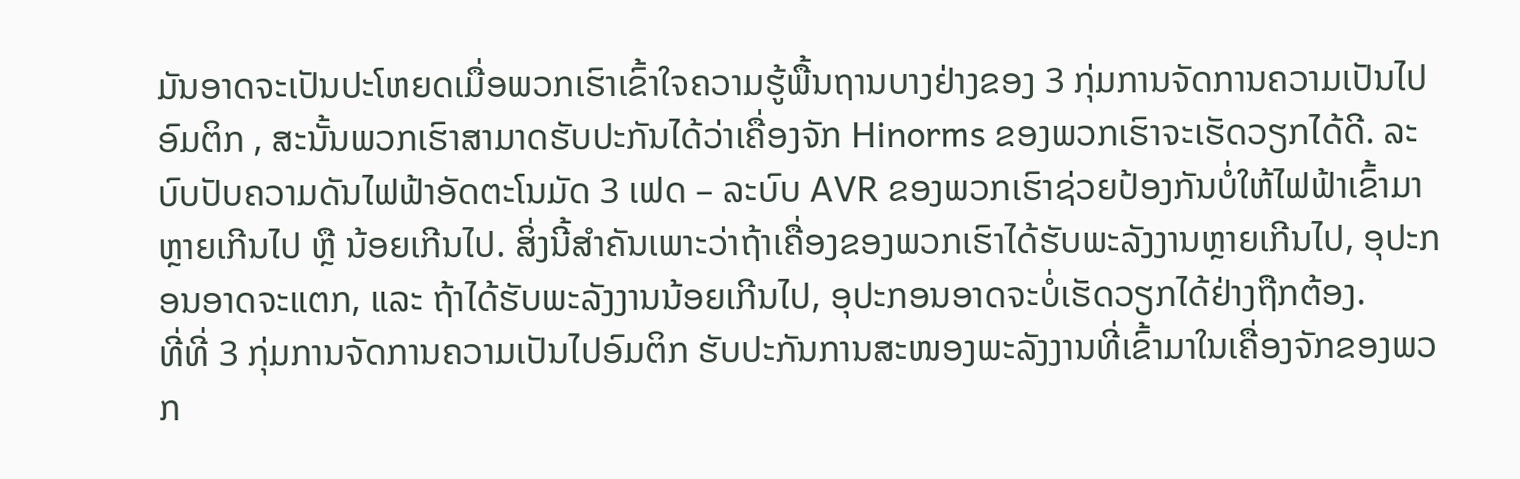ມັນອາດຈະເປັນປະໂຫຍດເມື່ອພວກເຮົາເຂົ້າໃຈຄວາມຮູ້ພື້ນຖານບາງຢ່າງຂອງ 3 ກຸ່ມການຈັດການຄວາມເປັນໄປອົມຕິກ , ສະນັ້ນພວກເຮົາສາມາດຮັບປະກັນໄດ້ວ່າເຄື່ອງຈັກ Hinorms ຂອງພວກເຮົາຈະເຮັດວຽກໄດ້ດີ. ລະບົບປັບຄວາມດັນໄຟຟ້າອັດຕະໂນມັດ 3 ເຟດ – ລະບົບ AVR ຂອງພວກເຮົາຊ່ວຍປ້ອງກັນບໍ່ໃຫ້ໄຟຟ້າເຂົ້າມາຫຼາຍເກີນໄປ ຫຼື ນ້ອຍເກີນໄປ. ສິ່ງນີ້ສຳຄັນເພາະວ່າຖ້າເຄື່ອງຂອງພວກເຮົາໄດ້ຮັບພະລັງງານຫຼາຍເກີນໄປ, ອຸປະກອນອາດຈະແຕກ, ແລະ ຖ້າໄດ້ຮັບພະລັງງານນ້ອຍເກີນໄປ, ອຸປະກອນອາດຈະບໍ່ເຮັດວຽກໄດ້ຢ່າງຖືກຕ້ອງ.
ທີ່ທີ່ 3 ກຸ່ມການຈັດການຄວາມເປັນໄປອົມຕິກ ຮັບປະກັນການສະໜອງພະລັງງານທີ່ເຂົ້າມາໃນເຄື່ອງຈັກຂອງພວກ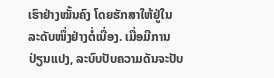ເຮົາຢ່າງໝັ້ນຄົງ ໂດຍຮັກສາໃຫ້ຢູ່ໃນລະດັບໜຶ່ງຢ່າງຕໍ່ເນື່ອງ. ເມື່ອມີການປ່ຽນແປງ, ລະບົບປັບຄວາມດັນຈະປັບ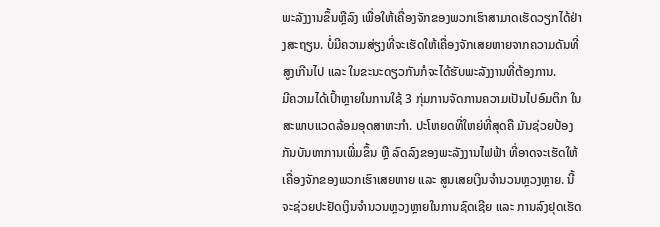ພະລັງງານຂຶ້ນຫຼືລົງ ເພື່ອໃຫ້ເຄື່ອງຈັກຂອງພວກເຮົາສາມາດເຮັດວຽກໄດ້ຢ່າງສະຖຽນ. ບໍ່ມີຄວາມສ່ຽງທີ່ຈະເຮັດໃຫ້ເຄື່ອງຈັກເສຍຫາຍຈາກຄວາມດັນທີ່ສູງເກີນໄປ ແລະ ໃນຂະນະດຽວກັນກໍຈະໄດ້ຮັບພະລັງງານທີ່ຕ້ອງການ.
ມີຄວາມໄດ້ເປົ້າຫຼາຍໃນການໃຊ້ 3 ກຸ່ມການຈັດການຄວາມເປັນໄປອົມຕິກ ໃນສະພາບແວດລ້ອມອຸດສາຫະກໍາ. ປະໂຫຍດທີ່ໃຫຍ່ທີ່ສຸດຄື ມັນຊ່ວຍປ້ອງກັນບັນຫາການເພີ່ມຂຶ້ນ ຫຼື ລົດລົງຂອງພະລັງງານໄຟຟ້າ ທີ່ອາດຈະເຮັດໃຫ້ເຄື່ອງຈັກຂອງພວກເຮົາເສຍຫາຍ ແລະ ສູນເສຍເງິນຈໍານວນຫຼວງຫຼາຍ. ນີ້ຈະຊ່ວຍປະຢັດເງິນຈໍານວນຫຼວງຫຼາຍໃນການຊົດເຊີຍ ແລະ ການລົງຢຸດເຮັດ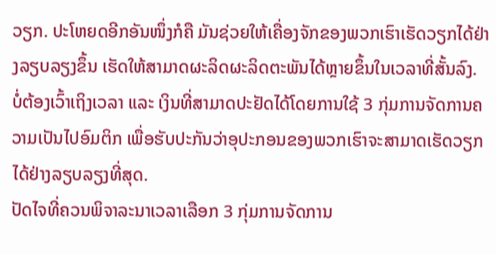ວຽກ. ປະໂຫຍດອີກອັນໜຶ່ງກໍຄື ມັນຊ່ວຍໃຫ້ເຄື່ອງຈັກຂອງພວກເຮົາເຮັດວຽກໄດ້ຢ່າງລຽບລຽງຂຶ້ນ ເຮັດໃຫ້ສາມາດຜະລິດຜະລິດຕະພັນໄດ້ຫຼາຍຂຶ້ນໃນເວລາທີ່ສັ້ນລົງ. ບໍ່ຕ້ອງເວົ້າເຖິງເວລາ ແລະ ເງິນທີ່ສາມາດປະຢັດໄດ້ໂດຍການໃຊ້ 3 ກຸ່ມການຈັດການຄວາມເປັນໄປອົມຕິກ ເພື່ອຮັບປະກັນວ່າອຸປະກອນຂອງພວກເຮົາຈະສາມາດເຮັດວຽກໄດ້ຢ່າງລຽບລຽງທີ່ສຸດ.
ປັດໄຈທີ່ຄວນພິຈາລະນາເວລາເລືອກ 3 ກຸ່ມການຈັດການ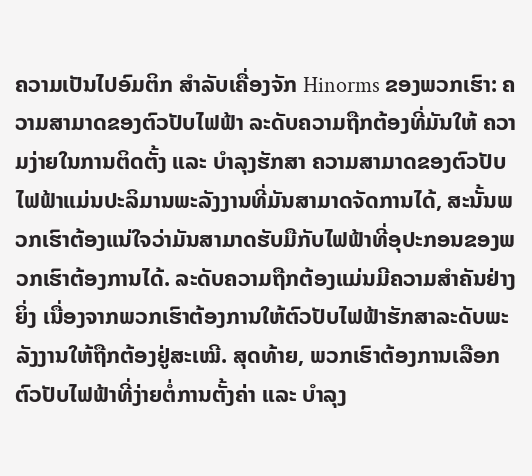ຄວາມເປັນໄປອົມຕິກ ສຳລັບເຄື່ອງຈັກ Hinorms ຂອງພວກເຮົາ: ຄວາມສາມາດຂອງຕົວປັບໄຟຟ້າ ລະດັບຄວາມຖືກຕ້ອງທີ່ມັນໃຫ້ ຄວາມງ່າຍໃນການຕິດຕັ້ງ ແລະ ບຳລຸງຮັກສາ ຄວາມສາມາດຂອງຕົວປັບໄຟຟ້າແມ່ນປະລິມານພະລັງງານທີ່ມັນສາມາດຈັດການໄດ້, ສະນັ້ນພວກເຮົາຕ້ອງແນ່ໃຈວ່າມັນສາມາດຮັບມືກັບໄຟຟ້າທີ່ອຸປະກອນຂອງພວກເຮົາຕ້ອງການໄດ້. ລະດັບຄວາມຖືກຕ້ອງແມ່ນມີຄວາມສຳຄັນຢ່າງຍິ່ງ ເນື່ອງຈາກພວກເຮົາຕ້ອງການໃຫ້ຕົວປັບໄຟຟ້າຮັກສາລະດັບພະລັງງານໃຫ້ຖືກຕ້ອງຢູ່ສະເໝີ. ສຸດທ້າຍ, ພວກເຮົາຕ້ອງການເລືອກຕົວປັບໄຟຟ້າທີ່ງ່າຍຕໍ່ການຕັ້ງຄ່າ ແລະ ບຳລຸງ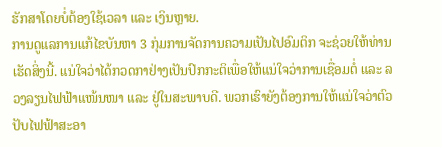ຮັກສາໂດຍບໍ່ຕ້ອງໃຊ້ເວລາ ແລະ ເງິນຫຼາຍ.
ການດູແລການແກ້ໄຂບັນຫາ 3 ກຸ່ມການຈັດການຄວາມເປັນໄປອົມຕິກ ຈະຊ່ວຍໃຫ້ທ່ານເຮັດສິ່ງນີ້. ແນ່ໃຈວ່າໄດ້ກວດກາຢ່າງເປັນປົກກະຕິເພື່ອໃຫ້ແນ່ໃຈວ່າການເຊື່ອມຕໍ່ ແລະ ລວງລຽນໄຟຟ້າແໜ້ນໜາ ແລະ ຢູ່ໃນສະພາບດີ. ພວກເຮົາຍັງຕ້ອງການໃຫ້ແນ່ໃຈວ່າຕົວປັບໄຟຟ້າສະອາ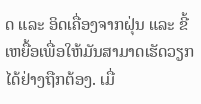ດ ແລະ ອິດເຄື່ອງຈາກຝຸ່ນ ແລະ ຂີ້ເຫຍື້ອເພື່ອໃຫ້ມັນສາມາດເຮັດວຽກໄດ້ຢ່າງຖືກຕ້ອງ. ເມື່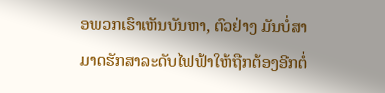ອພວກເຮົາເຫັນບັນຫາ, ຕົວຢ່າງ ມັນບໍ່ສາມາດຮັກສາລະດັບໄຟຟ້າໃຫ້ຖືກຕ້ອງອີກຕໍ່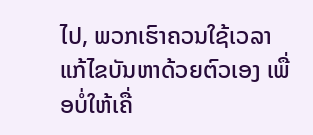ໄປ, ພວກເຮົາຄວນໃຊ້ເວລາແກ້ໄຂບັນຫາດ້ວຍຕົວເອງ ເພື່ອບໍ່ໃຫ້ເຄື່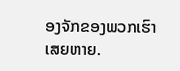ອງຈັກຂອງພວກເຮົາເສຍຫາຍ.